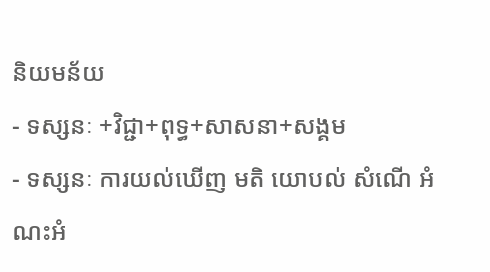និយមន័យ
- ទស្សនៈ +វិជ្ជា+ពុទ្ធ+សាសនា+សង្គម
- ទស្សនៈ ការយល់ឃើញ មតិ យោបល់ សំណើ អំណះអំ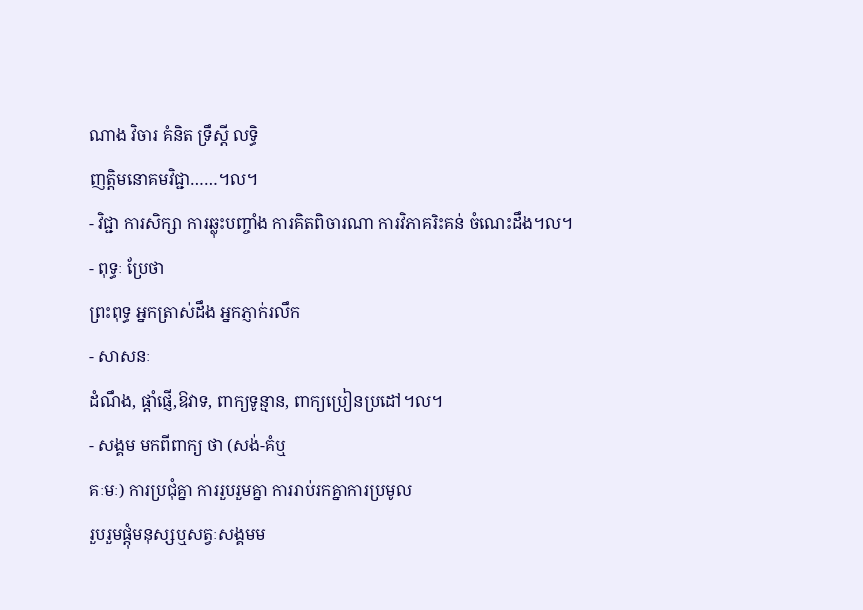ណាង វិចារ គំនិត ទ្រឹស្តី លទ្ធិ
ញត្តិមនោគមវិជ្ជា……។ល។
- វិជ្ជា ការសិក្សា ការឆ្លុះបញ្ចាំង ការគិតពិចារណា ការវិភាគរិះគន់ ចំណេះដឹង។ល។
- ពុទ្ធៈ ប្រែថា
ព្រះពុទ្ធ អ្នកត្រាស់ដឹង អ្នកភ្ញាក់រលឹក
- សាសនៈ
ដំណឹង, ផ្តាំផ្ញើ,ឱវាទ, ពាក្យទូន្មាន, ពាក្យប្រៀនប្រដៅ។ល។
- សង្គម មកពីពាក្យ ថា (សង់-គំឬ
គៈមៈ) ការប្រជុំគ្នា ការរួបរួមគ្នា ការរាប់រកគ្នាការប្រមូល
រួបរួមផ្តុំមនុស្សឬសត្វៈសង្គមម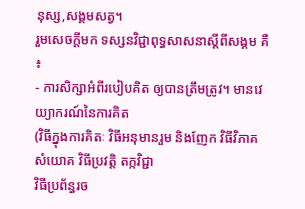នុស្ស,សង្គមសត្វ។
រួមសេចក្តីមក ទស្សនវិជ្ជាពុទ្ធសាសនាស្តីពីសង្គម គឺ ៖
- ការសិក្សាអំពីរបៀបគិត ឲ្យបានត្រឹមត្រូវ។ មានវេយ្យាករណ៍នៃការគិត
(វិធីក្នុងការគិតៈ វិធីអនុមានរួម និងញែក វិធីវិភាគ សំយោគ វិធីប្រវត្តិ តក្កវិជ្ជា
វិធីប្រព័ន្ធរច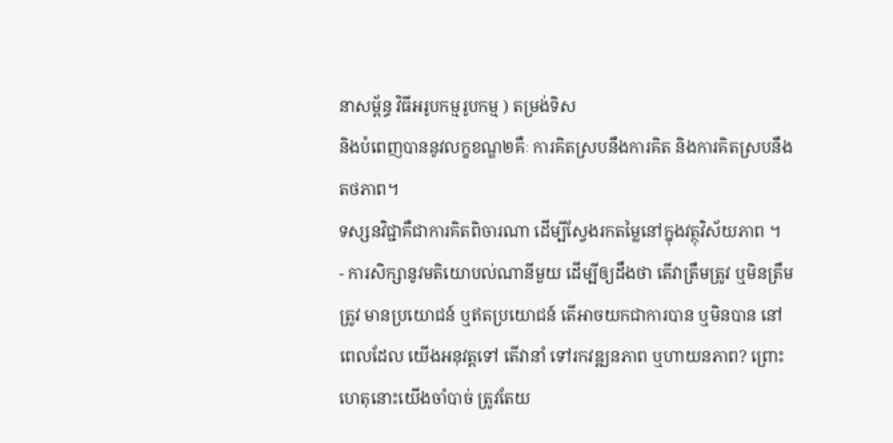នាសម្ព័ន្ធ វិធីអរូបកម្មរូបកម្ម ) តម្រង់ទិស
និងបំពេញបាននូវលក្ខខណ្ឌ២គឺៈ ការគិតស្របនឹងការគិត និងការគិតស្របនឹងតថភាព។
ទស្សនវិជ្ជាគឺជាការគិតពិចារណា ដើម្បីស្វែងរកតម្លៃនៅក្នុងវត្ថុវិស័យភាព ។
- ការសិក្សានូវមតិយោបល់ណានីមួយ ដើម្បីឲ្យដឹងថា តើវាត្រឹមត្រូវ ឬមិនត្រឹមត្រូវ មានប្រយោជន៍ ឬឥតប្រយោជន៍ តើអាចយកជាការបាន ឬមិនបាន នៅពេលដែល យើងអនុវត្តទៅ តើវានាំ ទៅរកវឌ្ឍនភាព ឬហាយនភាព? ព្រោះហេតុនោះយើងចាំបាច់ ត្រូវតែយ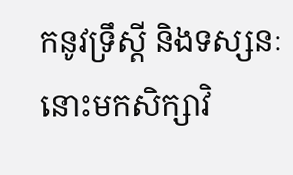កនូវទ្រឹស្តី និងទស្សនៈនោះមកសិក្សាវិ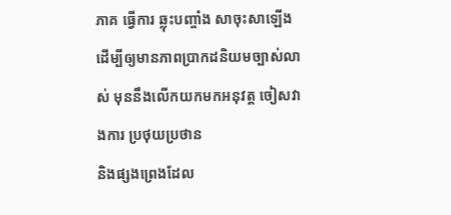ភាគ ធ្វើការ ឆ្លុះបញ្ចាំង សាចុះសាឡើង
ដើម្បីឲ្យមានភាពប្រាកដនិយមច្បាស់លាស់ មុននឹងលើកយកមកអនុវត្ត ចៀសវាងការ ប្រថុយប្រថាន
និងផ្សងព្រេងដែល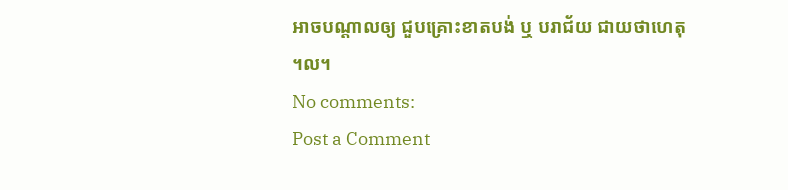អាចបណ្តាលឲ្យ ជួបគ្រោះខាតបង់ ឬ បរាជ័យ ជាយថាហេតុ
។ល។
No comments:
Post a Comment